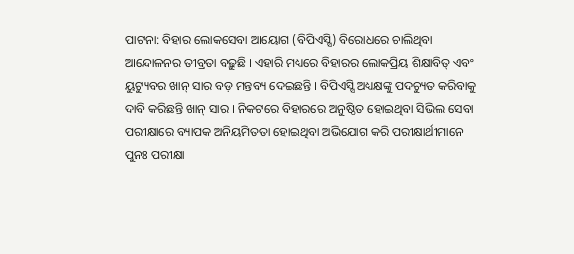ପାଟନା: ବିହାର ଲୋକସେବା ଆୟୋଗ (ବିପିଏସ୍ସି) ବିରୋଧରେ ଚାଲିଥିବା ଆନ୍ଦୋଳନର ତୀବ୍ରତା ବଢ଼ୁଛି । ଏହାରି ମଧ୍ୟରେ ବିହାରର ଲୋକପ୍ରିୟ ଶିକ୍ଷାବିତ୍ ଏବଂ ୟୁଟ୍ୟୁବର ଖାନ୍ ସାର ବଡ଼ ମନ୍ତବ୍ୟ ଦେଇଛନ୍ତି । ବିପିଏସ୍ସି ଅଧ୍ୟକ୍ଷଙ୍କୁ ପଦଚ୍ୟୁତ କରିବାକୁ ଦାବି କରିଛନ୍ତି ଖାନ୍ ସାର । ନିକଟରେ ବିହାରରେ ଅନୁଷ୍ଠିତ ହୋଇଥିବା ସିଭିଲ ସେବା ପରୀକ୍ଷାରେ ବ୍ୟାପକ ଅନିୟମିତତା ହୋଇଥିବା ଅଭିଯୋଗ କରି ପରୀକ୍ଷାର୍ଥୀମାନେ ପୁନଃ ପରୀକ୍ଷା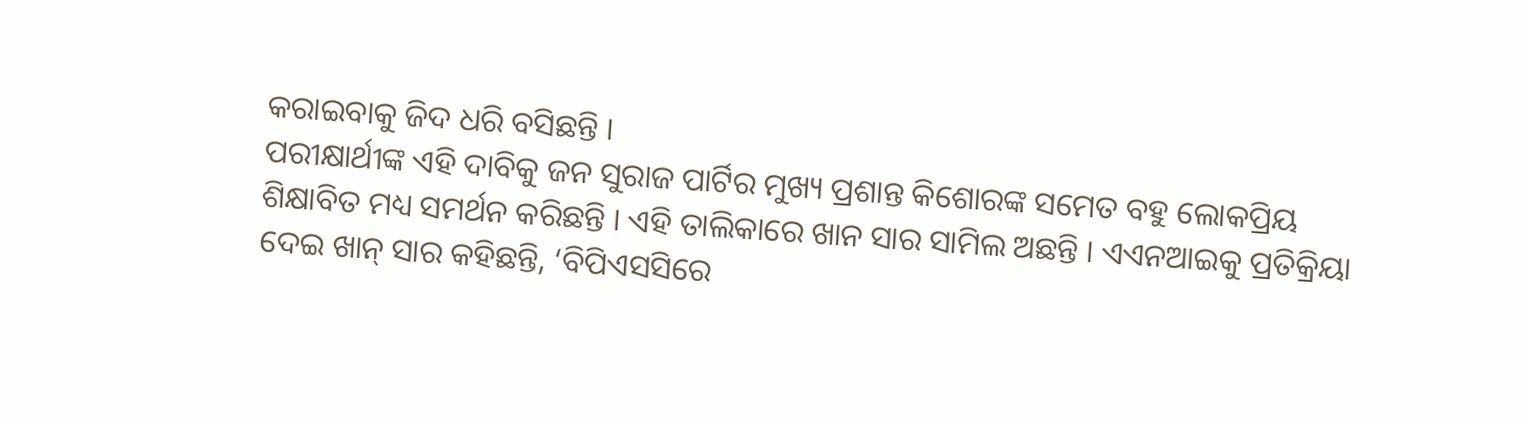କରାଇବାକୁ ଜିଦ ଧରି ବସିଛନ୍ତି ।
ପରୀକ୍ଷାର୍ଥୀଙ୍କ ଏହି ଦାବିକୁ ଜନ ସୁରାଜ ପାର୍ଟିର ମୁଖ୍ୟ ପ୍ରଶାନ୍ତ କିଶୋରଙ୍କ ସମେତ ବହୁ ଲୋକପ୍ରିୟ ଶିକ୍ଷାବିତ ମଧ୍ୟ ସମର୍ଥନ କରିଛନ୍ତି । ଏହି ତାଲିକାରେ ଖାନ ସାର ସାମିଲ ଅଛନ୍ତି । ଏଏନଆଇକୁ ପ୍ରତିକ୍ରିୟା ଦେଇ ଖାନ୍ ସାର କହିଛନ୍ତି, ‘ବିପିଏସସିରେ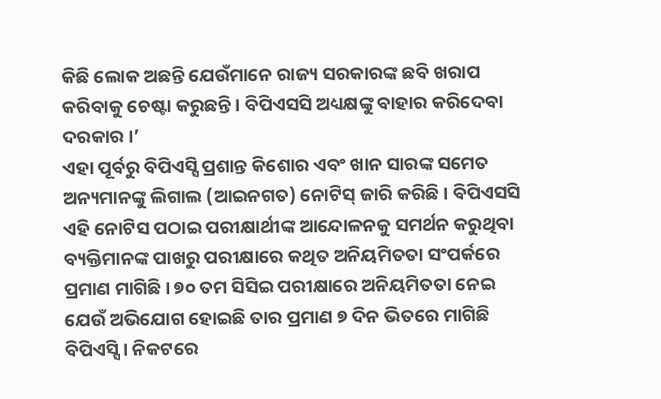କିଛି ଲୋକ ଅଛନ୍ତି ଯେଉଁମାନେ ରାଜ୍ୟ ସରକାରଙ୍କ ଛବି ଖରାପ କରିବାକୁ ଚେଷ୍ଟା କରୁଛନ୍ତି । ବିପିଏସସି ଅଧ୍ୟକ୍ଷଙ୍କୁ ବାହାର କରିଦେବା ଦରକାର ।’
ଏହା ପୂର୍ବରୁ ବିପିଏସ୍ସି ପ୍ରଶାନ୍ତ କିଶୋର ଏବଂ ଖାନ ସାରଙ୍କ ସମେତ ଅନ୍ୟମାନଙ୍କୁ ଲିଗାଲ (ଆଇନଗତ) ନୋଟିସ୍ ଜାରି କରିଛି । ବିପିଏସସି ଏହି ନୋଟିସ ପଠାଇ ପରୀକ୍ଷାର୍ଥୀଙ୍କ ଆନ୍ଦୋଳନକୁ ସମର୍ଥନ କରୁଥିବା ବ୍ୟକ୍ତିମାନଙ୍କ ପାଖରୁ ପରୀକ୍ଷାରେ କଥିତ ଅନିୟମିତତା ସଂପର୍କରେ ପ୍ରମାଣ ମାଗିଛି । ୭୦ ତମ ସିସିଇ ପରୀକ୍ଷାରେ ଅନିୟମିତତା ନେଇ ଯେଉଁ ଅଭିଯୋଗ ହୋଇଛି ତାର ପ୍ରମାଣ ୭ ଦିନ ଭିତରେ ମାଗିଛି ବିପିଏସ୍ସି । ନିକଟରେ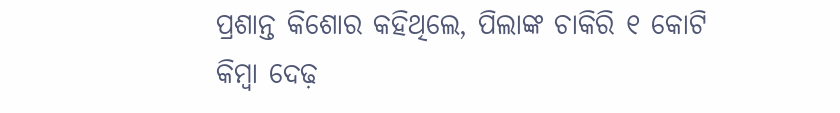ପ୍ରଶାନ୍ତ କିଶୋର କହିଥିଲେ, ପିଲାଙ୍କ ଚାକିରି ୧ କୋଟି କିମ୍ବା ଦେଢ଼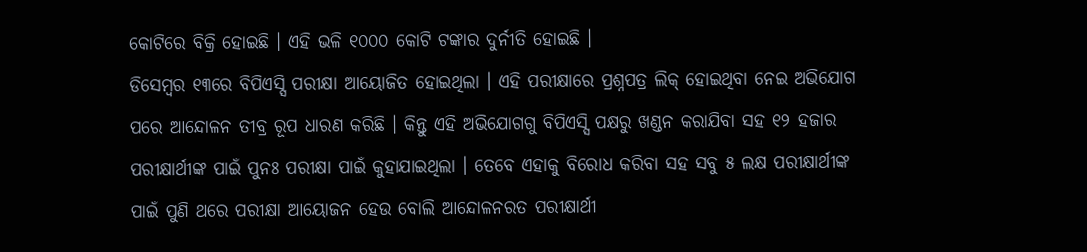କୋଟିରେ ବିକ୍ରି ହୋଇଛି । ଏହି ଭଳି ୧୦୦୦ କୋଟି ଟଙ୍କାର ଦୁର୍ନୀତି ହୋଇଛି ।
ଡିସେମ୍ବର ୧୩ରେ ବିପିଏସ୍ସି ପରୀକ୍ଷା ଆୟୋଜିତ ହୋଇଥିଲା । ଏହି ପରୀକ୍ଷାରେ ପ୍ରଶ୍ନପତ୍ର ଲିକ୍ ହୋଇଥିବା ନେଇ ଅଭିଯୋଗ ପରେ ଆନ୍ଦୋଳନ ତୀବ୍ର ରୂପ ଧାରଣ କରିଛି । କିନ୍ତୁ ଏହି ଅଭିଯୋଗଗୁ ବିପିଏସ୍ସି ପକ୍ଷରୁ ଖଣ୍ଡନ କରାଯିବା ସହ ୧୨ ହଜାର ପରୀକ୍ଷାର୍ଥୀଙ୍କ ପାଇଁ ପୁନଃ ପରୀକ୍ଷା ପାଇଁ କୁହାଯାଇଥିଲା । ତେବେ ଏହାକୁ ବିରୋଧ କରିବା ସହ ସବୁ ୫ ଲକ୍ଷ ପରୀକ୍ଷାର୍ଥୀଙ୍କ ପାଇଁ ପୁଣି ଥରେ ପରୀକ୍ଷା ଆୟୋଜନ ହେଉ ବୋଲି ଆନ୍ଦୋଳନରତ ପରୀକ୍ଷାର୍ଥୀ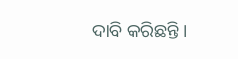ଦାବି କରିଛନ୍ତି ।